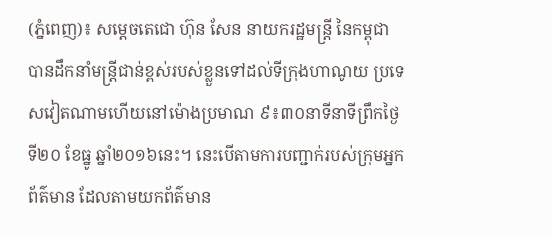(ភ្នំពេញ)៖ សម្តេចតេជោ ហ៊ុន សែន នាយករដ្ឋមន្រ្តី នៃកម្ពុជា បានដឹកនាំមន្រ្តីជាន់ខ្ពស់របស់ខ្លួនទៅដល់ទីក្រុងហាណូយ ប្រទេសវៀតណាមហើយនៅម៉ោងប្រមាណ ៩៖៣០នាទីនាទីព្រឹកថ្ងៃទី២០ ខែធ្នូ ឆ្នាំ២០១៦នេះ។ នេះបើតាមការបញ្ជាក់របស់ក្រុមអ្នកព័ត៌មាន ដែលតាមយកព័ត៌មាន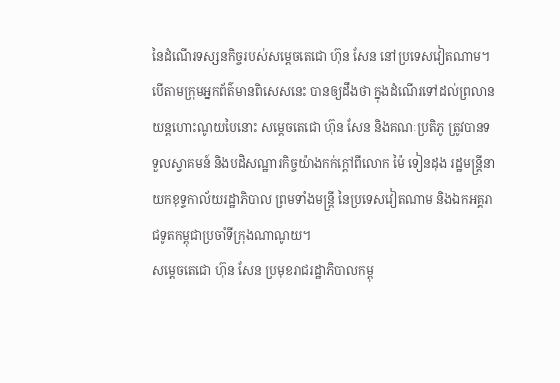នៃដំណើរទស្សនកិច្ចរបស់សម្តេចតេជោ ហ៊ុន សែន នៅប្រទេសវៀតណាម។
បើតាមក្រុមអ្នកព័ត៌មានពិសេសនេះ បានឲ្យដឹងថា ក្នុងដំណើរទៅដល់ព្រលានយន្តហោះណូយបៃនោះ សម្តេចតេជោ ហ៊ុន សែន និងគណៈប្រតិភូ ត្រូវបានទទួលស្វាគមន៍ និងបដិសណ្ឋារកិច្ចយ៉ាងកក់ក្តៅពីលោក ម៉ៃ ទៀនដុង រដ្ឋមន្រ្តីនាយកខុទ្ទកាល័យរដ្ឋាភិបាល ព្រមទាំងមន្រ្តី នៃប្រទេសវៀតណាម និងឯកអគ្គរាជទូតកម្ពុជាប្រចាំទីក្រុងណាណូយ។
សម្តេចតេជោ ហ៊ុន សែន ប្រមុខរាជរដ្ឋាភិបាលកម្ពុ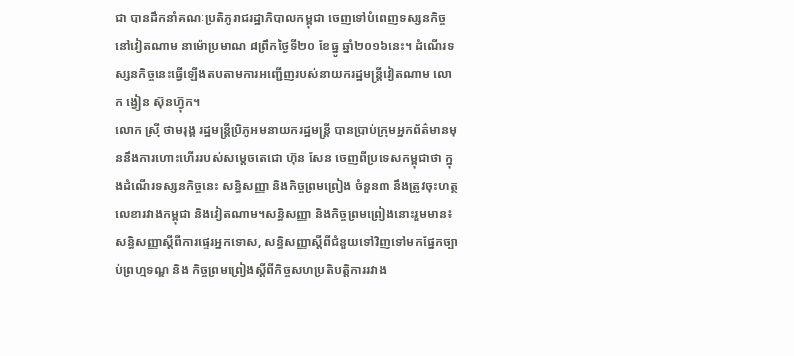ជា បានដឹកនាំគណៈប្រតិភូរាជរដ្ឋាភិបាលកម្ពុជា ចេញទៅបំពេញទស្សនកិច្ចនៅវៀតណាម នាម៉ោប្រមាណ ៨ព្រឹកថ្ងៃទី២០ ខែធ្នូ ឆ្នាំ២០១៦នេះ។ ដំណើរទស្សនកិច្ចនេះធ្វើឡើងតបតាមការអញ្ជើញរបស់នាយករដ្ឋមន្រ្តីវៀតណាម លោក ង្វៀន ស៊ុនហ៊្វុក។
លោក ស្រ៊ី ថាមរុង្គ រដ្ឋមន្រ្តីប្រិភូអមនាយករដ្ឋមន្រ្តី បានប្រាប់ក្រុមអ្នកព័ត៌មានមុននឹងការហោះហើររបស់សម្តេចតេជោ ហ៊ុន សែន ចេញពីប្រទេសកម្ពុជាថា ក្នុងដំណើរទស្សនកិច្ចនេះ សន្ធិសញ្ញា និងកិច្ចព្រមព្រៀង ចំនួន៣ នឹងត្រូវចុះហត្ថលេខារវាងកម្ពុជា និងវៀតណាម។សន្ធិសញ្ញា និងកិច្ចព្រមព្រៀងនោះរួមមាន៖ សន្ធិសញ្ញាស្តីពីការផ្ទេរអ្នកទោស, សន្ធិសញ្ញាស្តីពីជំនួយទៅវិញទៅមកផ្នែកច្បាប់ព្រហ្មទណ្ឌ និង កិច្ចព្រមព្រៀងស្តីពីកិច្ចសហប្រតិបត្តិការរវាង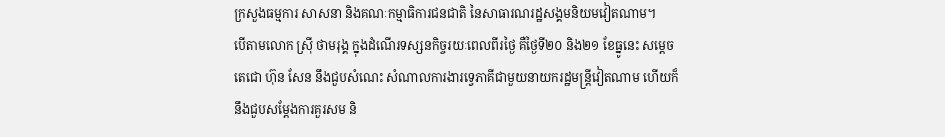ក្រសួងធម្មការ សាសនា និងគណៈកម្មាធិការជនជាតិ នៃសាធារណរដ្ឋសង្គមនិយមវៀតណាម។
បើតាមលោក ស្រ៊ី ថាមរុង្គ ក្នុងដំណើរទស្សនកិច្ចរយៈពេលពីរថ្ងៃ គឺថ្ងៃទី២០ និង២១ ខែធ្នូនេះ សម្តេចតេជោ ហ៊ុន សែន នឹងជួបសំណេះ សំណាលការងារទ្វេភាគីជាមួយនាយករដ្ឋមន្រ្តីវៀតណាម ហើយក៏នឹងជួបសម្តែងការគួរសម និ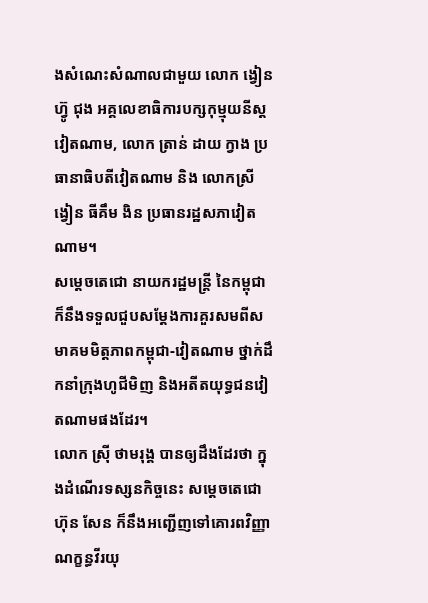ងសំណេះសំណាលជាមួយ លោក ង្វៀន ហ៊្វូ ជុង អគ្គលេខាធិការបក្សកុម្មុយនីស្តវៀតណាម, លោក ត្រាន់ ដាយ ក្វាង ប្រធានាធិបតីវៀតណាម និង លោកស្រី ង្វៀន ធីគឹម ងិន ប្រធានរដ្ឋសភាវៀតណាម។
សម្តេចតេជោ នាយករដ្ឋមន្រ្តី នៃកម្ពុជា ក៏នឹងទទួលជួបសម្តែងការគួរសមពីសមាគមមិត្តភាពកម្ពុជា-វៀតណាម ថ្នាក់ដឹកនាំក្រុងហូជីមិញ និងអតីតយុទ្ធជនវៀតណាមផងដែរ។
លោក ស្រ៊ី ថាមរុង្គ បានឲ្យដឹងដែរថា ក្នុងដំណើរទស្សនកិច្ចនេះ សម្តេចតេជោ ហ៊ុន សែន ក៏នឹងអញ្ជើញទៅគោរពវិញ្ញាណក្ខន្ធវីរយុ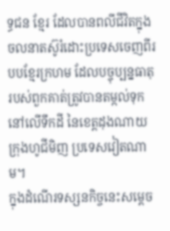ទ្ធជន ខ្មែរ ដែលបានពលីជីវិតក្នុងចលនាតស៊ូរំដោះប្រទេសចេញពីរបបខ្មែរក្រហម ដែលបច្ចុប្បន្នធាតុរបស់ពួកគាត់ត្រូវបានតម្កល់ទុកនៅលើទឹកដី នៃខេត្តដុងណាយ ក្រុងហូជីមិញ ប្រទេសវៀតណាម។
ក្នុងដំណើរទស្សនកិច្ចនេះសម្តេច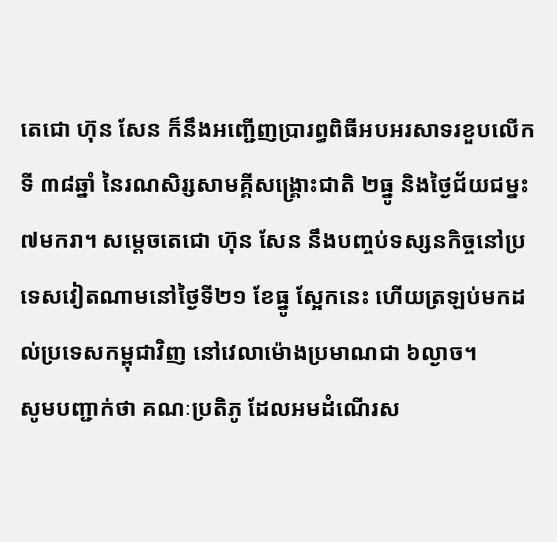តេជោ ហ៊ុន សែន ក៏នឹងអញ្ជើញប្រារព្ធពិធីអបអរសាទរខួបលើកទី ៣៨ឆ្នាំ នៃរណសិរ្សសាមគ្គីសង្រ្គោះជាតិ ២ធ្នូ និងថ្ងៃជ័យជម្នះ ៧មករា។ សម្តេចតេជោ ហ៊ុន សែន នឹងបញ្ចប់ទស្សនកិច្ចនៅប្រទេសវៀតណាមនៅថ្ងៃទី២១ ខែធ្នូ ស្អែកនេះ ហើយត្រឡប់មកដល់ប្រទេសកម្ពុជាវិញ នៅវេលាម៉ោងប្រមាណជា ៦ល្ងាច។
សូមបញ្ជាក់ថា គណៈប្រតិភូ ដែលអមដំណើរស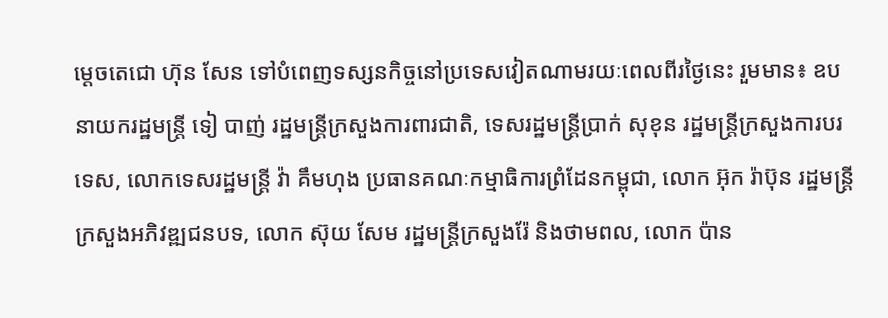ម្តេចតេជោ ហ៊ុន សែន ទៅបំពេញទស្សនកិច្ចនៅប្រទេសវៀតណាមរយៈពេលពីរថ្ងៃនេះ រួមមាន៖ ឧបនាយករដ្ឋមន្រ្តី ទៀ បាញ់ រដ្ឋមន្រ្តីក្រសួងការពារជាតិ, ទេសរដ្ឋមន្រ្តីប្រាក់ សុខុន រដ្ឋមន្រ្តីក្រសួងការបរទេស, លោកទេសរដ្ឋមន្រ្តី វ៉ា គឹមហុង ប្រធានគណៈកម្មាធិការព្រំដែនកម្ពុជា, លោក អ៊ុក រ៉ាប៊ុន រដ្ឋមន្រ្តីក្រសួងអភិវឌ្ឍជនបទ, លោក ស៊ុយ សែម រដ្ឋមន្រ្តីក្រសួងរ៉ែ និងថាមពល, លោក ប៉ាន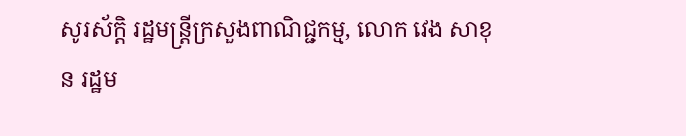សូរស័ក្តិ រដ្ឋមន្រ្តីក្រសួងពាណិជ្ជកម្ម, លោក វេង សាខុន រដ្ឋម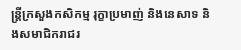ន្រ្តីក្រសួងកសិកម្ម រុក្ខាប្រមាញ់ និងនេសាទ និងសមាជិករាជរ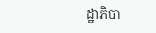ដ្ឋាភិបា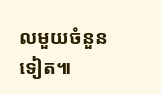លមួយចំនួនទៀត៕